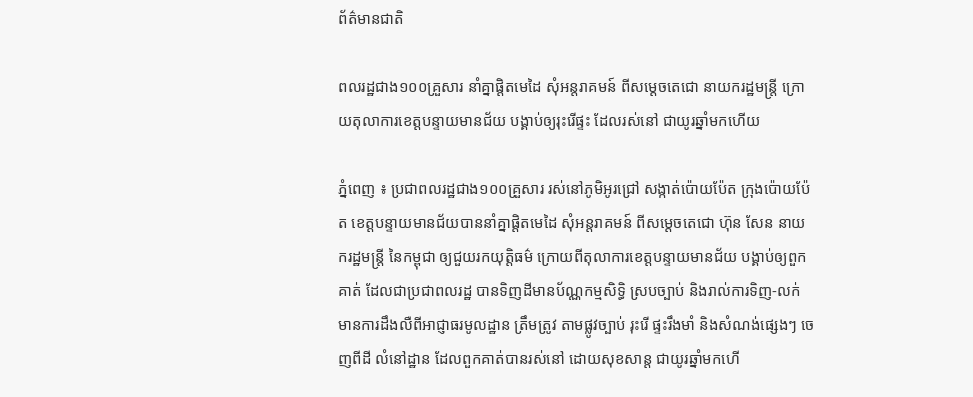ព័ត៌មានជាតិ

ពលរដ្ឋជាង១០០គ្រួសារ នាំគ្នាផ្ដិតមេដៃ សុំអន្តរាគមន៍ ពីសម្ដេចតេជោ នាយករដ្ឋមន្រ្តី ក្រោយតុលាការខេត្តបន្ទាយមានជ័យ បង្គាប់ឲ្យរុះរើផ្ទះ ដែលរស់នៅ ជាយូរឆ្នាំមកហើយ

ភ្នំពេញ ៖ ប្រជាពលរដ្ឋជាង១០០គ្រួសារ រស់នៅភូមិអូរជ្រៅ សង្កាត់ប៉ោយប៉ែត ក្រុងប៉ោយប៉ែត ខេត្តបន្ទាយមានជ័យបាននាំគ្នាផ្ដិតមេដៃ សុំអន្តរាគមន៍ ពីសម្ដេចតេជោ ហ៊ុន សែន នាយករដ្ឋមន្រ្តី នៃកម្ពុជា ឲ្យជួយរកយុត្តិធម៌ ក្រោយពីតុលាការខេត្តបន្ទាយមានជ័យ បង្គាប់ឲ្យពួកគាត់ ដែលជាប្រជាពលរដ្ឋ បានទិញដីមានប័ណ្ណកម្មសិទ្ធិ ស្របច្បាប់ និងរាល់ការទិញ-លក់ មានការដឹងលឺពីអាជ្ញាធរមូលដ្ឋាន ត្រឹមត្រូវ តាមផ្លូវច្បាប់ រុះរើ ផ្ទះរឹងមាំ និងសំណង់ផ្សេងៗ ចេញពីដី លំនៅដ្ឋាន ដែលពួកគាត់បានរស់នៅ ដោយសុខសាន្ត ជាយូរឆ្នាំមកហើ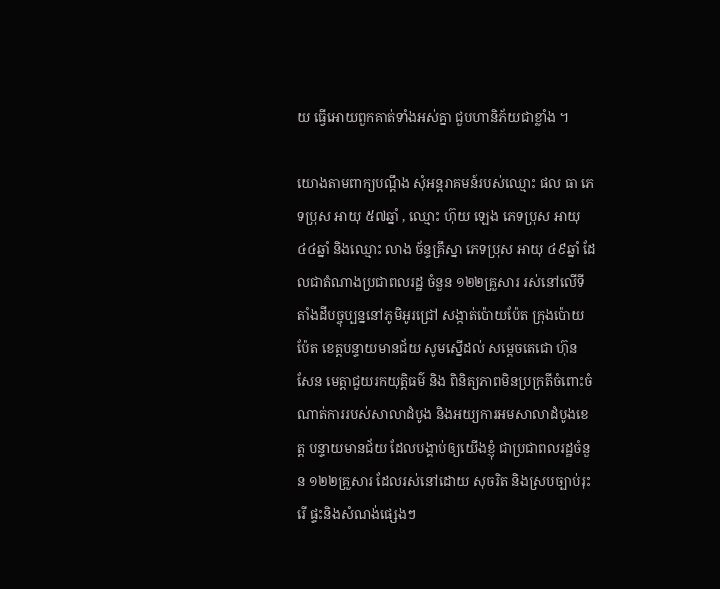យ ធ្វើអោយពួកគាត់ទាំងអស់គ្នា ជួបហានិភ័យជាខ្លាំង ។

យោងតាមពាក្យបណ្ដឹង សុំអន្តរាគមន៍របស់ឈ្មោះ ផល ធា ភេទប្រុស អាយុ ៥៧ឆ្នាំ , ឈ្មោះ ហ៊ុយ ឡេង ភេទប្រុស អាយុ ៤៤ឆ្នាំ និងឈ្មោះ លាង ច័ន្ទគ្រឹស្នា ភេទប្រុស អាយុ ៤៩ឆ្នាំ ដែលជាតំណាងប្រជាពលរដ្ឋ ចំនួន ១២២គ្រួសារ រស់នៅលើទីតាំងដីបច្ចុប្បន្ននៅភូមិអូរជ្រៅ សង្កាត់ប៉ោយប៉ែត ក្រុងប៉ោយប៉ែត ខេត្តបន្ទាយមានជ័យ សូមស្នើដល់ សម្តេចតេជោ ហ៊ុន សែន មេត្តាជួយរកយុត្តិធម៌ និង ពិនិត្យភាពមិនប្រក្រតីចំពោះចំណាត់ការរបស់សាលាដំបូង និងអយ្យការអមសាលាដំបូងខេត្ត បន្ទាយមានជ័យ ដែលបង្គាប់ឲ្យយើងខ្ញុំ ជាប្រជាពលរដ្ឋចំនួន ១២២គ្រួសារ ដែលរស់នៅដោយ សុចរិត និងស្របច្បាប់រុះរើ ផ្ទះនិងសំណង់ផ្សេងៗ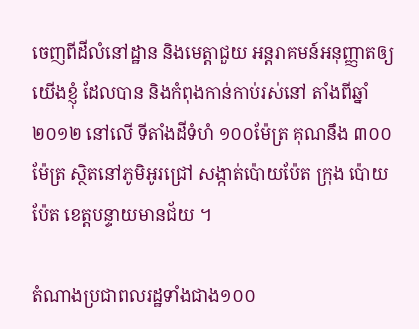ចេញពីដីលំនៅដ្ឋាន និងមេត្តាជួយ អន្តរាគមន៍អនុញ្ញាតឲ្យយើងខ្ញុំ ដែលបាន និងកំពុងកាន់កាប់រស់នៅ តាំងពីឆ្នាំ២០១២ នៅលើ ទីតាំងដីទំហំ ១០០ម៉ែត្រ គុណនឹង ៣០០ម៉ែត្រ ស្ថិតនៅភូមិអូរជ្រៅ សង្កាត់ប៉ោយប៉ែត ក្រុង ប៉ោយប៉ែត ខេត្តបន្ទាយមានជ័យ ។

តំណាងប្រជាពលរដ្ឋទាំងជាង១០០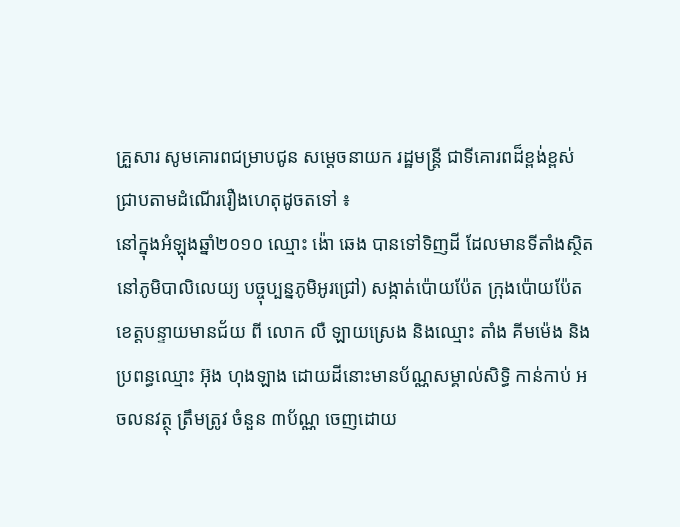គ្រួសារ សូមគោរពជម្រាបជូន សម្តេចនាយក រដ្ឋមន្ត្រី ជាទីគោរពដ៏ខ្ពង់ខ្ពស់ជ្រាបតាមដំណើររឿងហេតុដូចតទៅ ៖
នៅក្នុងអំឡុងឆ្នាំ២០១០ ឈ្មោះ ង៉ោ ឆេង បានទៅទិញដី ដែលមានទីតាំងស្ថិតនៅភូមិបាលិលេយ្យ បច្ចុប្បន្នភូមិអូរជ្រៅ) សង្កាត់ប៉ោយប៉ែត ក្រុងប៉ោយប៉ែត ខេត្តបន្ទាយមានជ័យ ពី លោក លឺ ឡាយស្រេង និងឈ្មោះ តាំង គីមម៉េង និងប្រពន្ធឈ្មោះ អ៊ុង ហុងឡាង ដោយដីនោះមានប័ណ្ណសម្គាល់សិទ្ធិ កាន់កាប់ អចលនវត្ថុ ត្រឹមត្រូវ ចំនួន ៣ប័ណ្ណ ចេញដោយ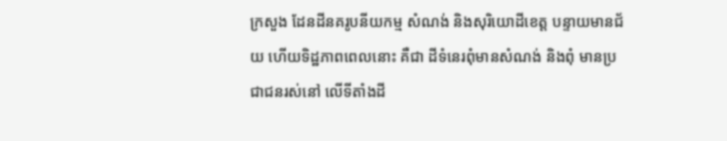ក្រសួង ដែនដីនគរូបនីយកម្ម សំណង់ និងសុរិយោដីខេត្ត បន្ទាយមានជ័យ ហើយទិដ្ឋភាពពេលនោះ គឺជា ដីទំនេរពុំមានសំណង់ និងពុំ មានប្រជាជនរស់នៅ លើទីតាំងដី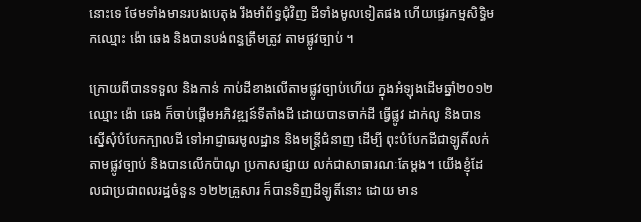នោះទេ ថែមទាំងមានរបងបេតុង រឹងមាំព័ទ្ធជុំវិញ ដីទាំងមូលទៀតផង ហើយផ្ទេរកម្មសិទ្ធិមកឈ្មោះ ង៉ោ ឆេង និងបានបង់ពន្ធត្រឹមត្រូវ តាមផ្លូវច្បាប់ ។

ក្រោយពីបានទទួល និងកាន់ កាប់ដីខាងលើតាមផ្លូវច្បាប់ហើយ ក្នុងអំឡុងដើមឆ្នាំ២០១២ ឈ្មោះ ង៉ោ ឆេង ក៏ចាប់ផ្តើមអភិវឌ្ឍន៍ទីតាំងដី ដោយបានចាក់ដី ធ្វើផ្លូវ ដាក់លូ និងបានស្នើសុំបំបែកក្បាលដី ទៅអាជ្ញាធរមូលដ្ឋាន និងមន្ត្រីជំនាញ ដើម្បី ពុះបំបែកដីជាឡូតិ៍លក់ តាមផ្លូវច្បាប់ និងបានលើកប៉ាណូ ប្រកាសផ្សាយ លក់ជាសាធារណៈតែម្តង។ យើងខ្ញុំដែលជាប្រជាពលរដ្ឋចំនួន ១២២គ្រួសារ ក៏បានទិញដីឡូតិ៍នោះ ដោយ មាន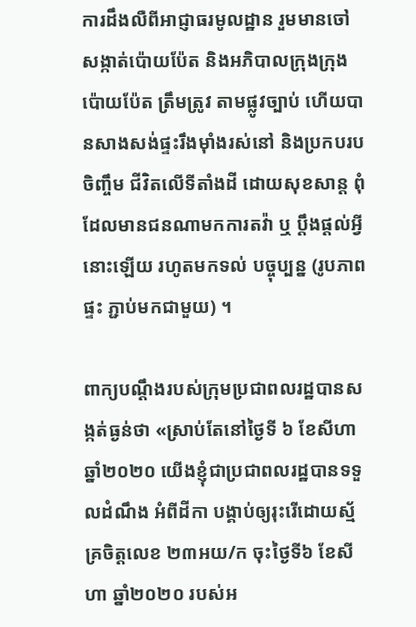ការដឹងលឺពីអាជ្ញាធរមូលដ្ឋាន រួមមានចៅសង្កាត់ប៉ោយប៉ែត និងអភិបាលក្រុងក្រុងប៉ោយប៉ែត ត្រឹមត្រូវ តាមផ្លូវច្បាប់ ហើយបានសាងសង់ផ្ទះរឹងម៉ាំងរស់នៅ និងប្រកបរបចិញ្ចឹម ជីវិតលើទីតាំងដី ដោយសុខសាន្ត ពុំដែលមានជនណាមកការតវ៉ា ឬ ប្តឹងផ្តល់អ្វីនោះឡើយ រហូតមកទល់ បច្ចុប្បន្ន (រូបភាពផ្ទះ ភ្ជាប់មកជាមួយ) ។

ពាក្យបណ្ដឹងរបស់ក្រុមប្រជាពលរដ្ឋបានសង្កត់ធ្ងន់ថា «ស្រាប់តែនៅថ្ងៃទី ៦ ខែសីហា ឆ្នាំ២០២០ យើងខ្ញុំជាប្រជាពលរដ្ឋបានទទួលដំណឹង អំពីដីកា បង្គាប់ឲ្យរុះរើដោយស្ម័គ្រចិត្តលេខ ២៣អយ/ក ចុះថ្ងៃទី៦ ខែសីហា ឆ្នាំ២០២០ របស់អ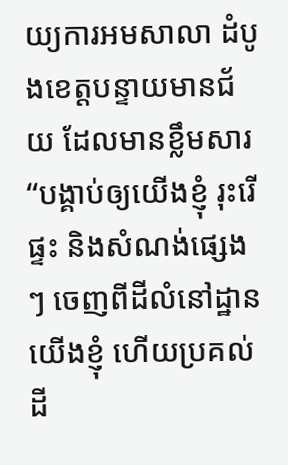យ្យការអមសាលា ដំបូងខេត្តបន្ទាយមានជ័យ ដែលមានខ្លឹមសារ “បង្គាប់ឲ្យយើងខ្ញុំ រុះរើ ផ្ទះ និងសំណង់ផ្សេងៗ ចេញពីដីលំនៅដ្ឋានយើងខ្ញុំ ហើយប្រគល់ដី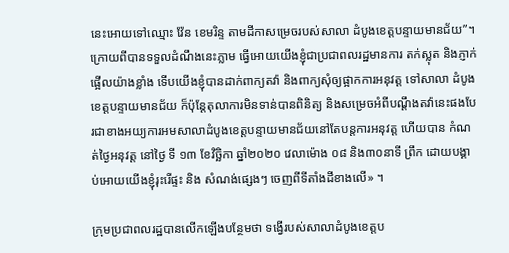នេះអោយទៅឈ្មោះ វ៉ែន ខេមរិន្ទ តាមដីកាសម្រេចរបស់សាលា ដំបូងខេត្តបន្ទាយមានជ័យ”។ ក្រោយពីបានទទួលដំណឹងនេះភ្លាម ធ្វើអោយយើងខ្ញុំជាប្រជាពលរដ្ឋមានការ តក់ស្លុត និងភ្ញាក់ផ្អើលយ៉ាងខ្លាំង ទើបយើងខ្ញុំបានដាក់ពាក្យតវ៉ា និងពាក្យសុំឲ្យផ្អាកការអនុវត្ត ទៅសាលា ដំបូងខេត្តបន្ទាយមានជ័យ ក៏ប៉ុន្តែតុលាការមិនទាន់បានពិនិត្យ និងសម្រេចអំពីបណ្ដឹងតវ៉ានេះផងបែរជាខាងអយ្យការអមសាលាដំបូងខេត្តបន្ទាយមានជ័យនៅតែបន្តការអនុវត្ត ហើយបាន កំណត់ថ្ងៃអនុវត្ត នៅថ្ងៃ ទី ១៣ ខែវិច្ឆិកា ឆ្នាំ២០២០ វេលាម៉ោង ០៨ និង៣០នាទី ព្រឹក ដោយបង្គាប់អោយយើងខ្ញុំរុះរើផ្ទះ និង សំណង់ផ្សេងៗ ចេញពីទីតាំងដីខាងលើ» ។

ក្រុមប្រជាពលរដ្ឋបានលើកឡើងបន្ថែមថា ទង្វើរបស់សាលាដំបូងខេត្តប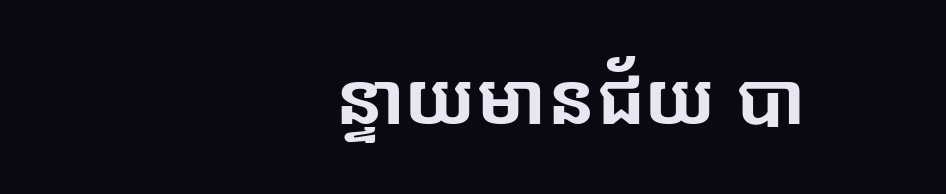ន្ទាយមានជ័យ បា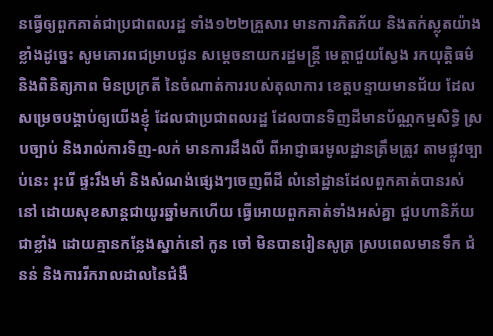នធ្វើឲ្យពួកគាត់ជាប្រជាពលរដ្ឋ ទាំង១២២គ្រួសារ មានការភិតភ័យ និងតក់ស្លុតយ៉ាងខ្លាំងដូច្នេះ សូមគោរពជម្រាបជូន សម្តេចនាយករដ្ឋមន្ត្រី មេត្តាជួយស្វែង រកយុត្តិធម៌ និងពិនិត្យភាព មិនប្រក្រតី នៃចំណាត់ការរបស់តុលាការ ខេត្តបន្ទាយមានជ័យ ដែលសម្រេចបង្គាប់ឲ្យយើងខ្ញុំ ដែលជាប្រជាពលរដ្ឋ ដែលបានទិញដីមានប័ណ្ណកម្មសិទ្ធិ ស្របច្បាប់ និងរាល់ការទិញ-លក់ មានការដឹងលឺ ពីអាជ្ញាធរមូលដ្ឋានត្រឹមត្រូវ តាមផ្លូវច្បាប់នេះ រុះរើ ផ្ទះរឹងមាំ និងសំណង់ផ្សេងៗចេញពីដី លំនៅដ្ឋានដែលពួកគាត់បានរស់នៅ ដោយសុខសាន្តជាយូរឆ្នាំមកហើយ ធ្វើអោយពួកគាត់ទាំងអស់គ្នា ជួបហានិភ័យជាខ្លាំង ដោយគ្មានកន្លែងស្នាក់នៅ កូន ចៅ មិនបានរៀនសូត្រ ស្របពេលមានទឹក ជំនន់ និងការរីករាលដាលនៃជំងឺ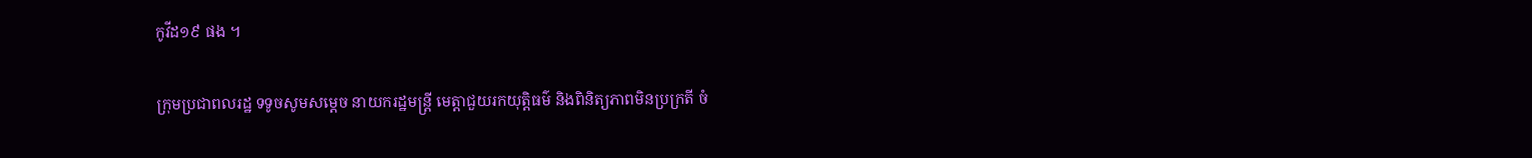កូវីដ១៩ ផង ។

ក្រុមប្រជាពលរដ្ឋ ទទូចសូមសម្តេច នាយករដ្ឋមន្ត្រី មេត្តាជួយរកយុត្តិធម៌ និងពិនិត្យភាពមិនប្រក្រតី ចំ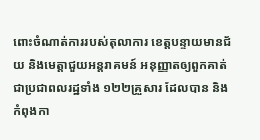ពោះចំណាត់ការរបស់តុលាការ ខេត្តបន្ទាយមានជ័យ និងមេត្តាជួយអន្តរាគមន៍ អនុញ្ញាតឲ្យពួកគាត់ ជាប្រជាពលរដ្ឋទាំង ១២២គ្រួសារ ដែលបាន និងកំពុងកា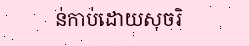ន់កាប់ដោយសុចរិ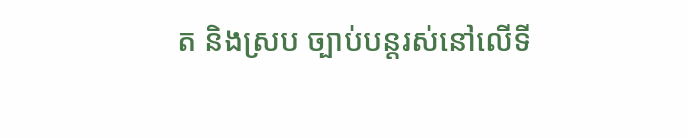ត និងស្រប ច្បាប់បន្តរស់នៅលើទី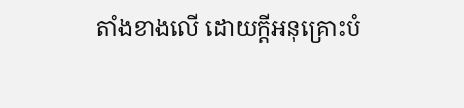តាំងខាងលើ ដោយក្តីអនុគ្រោះបំ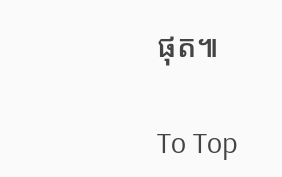ផុត៕

To Top